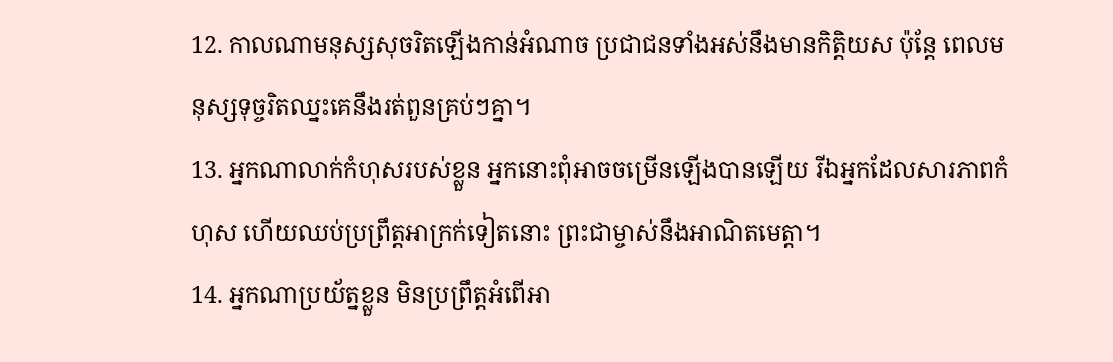12. កាលណាមនុស្សសុចរិតឡើងកាន់អំណាច ប្រជាជនទាំងអស់នឹងមានកិត្តិយស ប៉ុន្តែ ពេលមនុស្សទុច្ចរិតឈ្នះគេនឹងរត់ពួនគ្រប់ៗគ្នា។
13. អ្នកណាលាក់កំហុសរបស់ខ្លួន អ្នកនោះពុំអាចចម្រើនឡើងបានឡើយ រីឯអ្នកដែលសារភាពកំហុស ហើយឈប់ប្រព្រឹត្តអាក្រក់ទៀតនោះ ព្រះជាម្ចាស់នឹងអាណិតមេត្តា។
14. អ្នកណាប្រយ័ត្នខ្លួន មិនប្រព្រឹត្តអំពើអា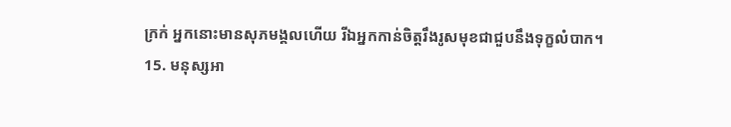ក្រក់ អ្នកនោះមានសុភមង្គលហើយ រីឯអ្នកកាន់ចិត្តរឹងរូសមុខជាជួបនឹងទុក្ខលំបាក។
15. មនុស្សអា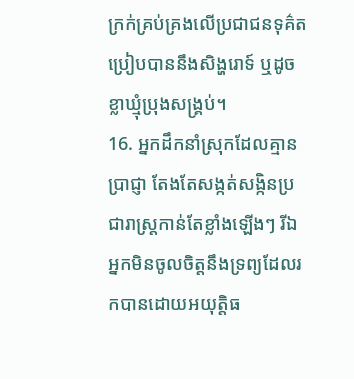ក្រក់គ្រប់គ្រងលើប្រជាជនទុគ៌ត ប្រៀបបាននឹងសិង្ហរោទ៍ ឬដូចខ្លាឃ្មុំប្រុងសង្គ្រប់។
16. អ្នកដឹកនាំស្រុកដែលគ្មានប្រាជ្ញា តែងតែសង្កត់សង្កិនប្រជារាស្ត្រកាន់តែខ្លាំងឡើងៗ រីឯអ្នកមិនចូលចិត្តនឹងទ្រព្យដែលរកបានដោយអយុត្តិធ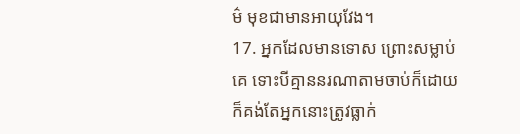ម៌ មុខជាមានអាយុវែង។
17. អ្នកដែលមានទោស ព្រោះសម្លាប់គេ ទោះបីគ្មាននរណាតាមចាប់ក៏ដោយ ក៏គង់តែអ្នកនោះត្រូវធ្លាក់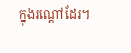ក្នុងរណ្ដៅដែរ។